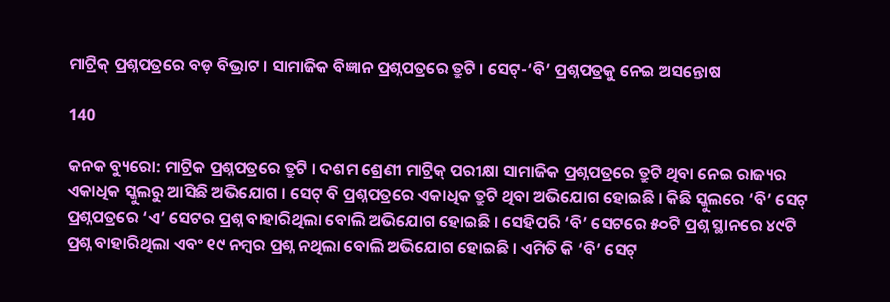ମାଟ୍ରିକ୍ ପ୍ରଶ୍ନପତ୍ରରେ ବଡ଼ ବିଭ୍ରାଟ । ସାମାଜିକ ବିଜ୍ଞାନ ପ୍ରଶ୍ନପତ୍ରରେ ତ୍ରୁଟି । ସେଟ୍-‘ବି’ ପ୍ରଶ୍ନପତ୍ରକୁ ନେଇ ଅସନ୍ତୋଷ

140

କନକ ବ୍ୟୁରୋ: ମାଟ୍ରିକ ପ୍ରଶ୍ନପତ୍ରରେ ତ୍ରୁଟି । ଦଶମ ଶ୍ରେଣୀ ମାଟ୍ରିକ୍ ପରୀକ୍ଷା ସାମାଜିକ ପ୍ରଶ୍ନପତ୍ରରେ ତ୍ରୁଟି ଥିବା ନେଇ ରାଜ୍ୟର ଏକାଧିକ ସ୍କୁଲରୁ ଆସିଛି ଅଭିଯୋଗ । ସେଟ୍ ବି ପ୍ରଶ୍ନପତ୍ରରେ ଏକାଧିକ ତ୍ରୁଟି ଥିବା ଅଭିଯୋଗ ହୋଇଛି । କିଛି ସ୍କୁଲରେ ‘ବି’ ସେଟ୍ ପ୍ରଶ୍ନପତ୍ରରେ ‘ଏ’ ସେଟର ପ୍ରଶ୍ନ ବାହାରିଥିଲା ବୋଲି ଅଭିଯୋଗ ହୋଇଛି । ସେହିପରି ‘ବି’ ସେଟରେ ୫୦ଟି ପ୍ରଶ୍ନ ସ୍ଥାନରେ ୪୯ଟି ପ୍ରଶ୍ନ ବାହାରିଥିଲା ଏବଂ ୧୯ ନମ୍ବର ପ୍ରଶ୍ନ ନଥିଲା ବୋଲି ଅଭିଯୋଗ ହୋଇଛି । ଏମିତି କି ‘ବି’ ସେଟ୍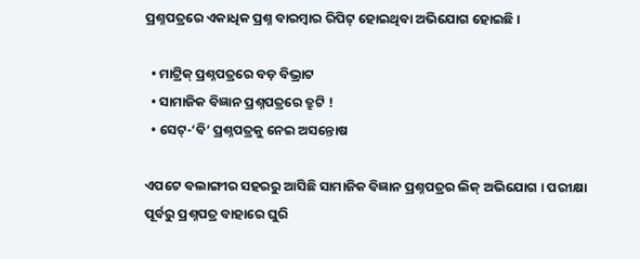ପ୍ରଶ୍ନପତ୍ରରେ ଏକାଧିକ ପ୍ରଶ୍ନ ବାରମ୍ବାର ରିପିଟ୍ ହୋଇଥିବା ଅଭିଯୋଗ ହୋଇଛି ।

  • ମାଟ୍ରିକ୍ ପ୍ରଶ୍ନପତ୍ରରେ ବଡ଼ ବିଭ୍ରାଟ
  • ସାମାଜିକ ବିଜ୍ଞାନ ପ୍ରଶ୍ନପତ୍ରରେ ତ୍ରୁଟି !
  • ସେଟ୍-‘ବି’ ପ୍ରଶ୍ନପତ୍ରକୁ ନେଇ ଅସନ୍ତୋଷ

ଏପଟେ ବଲାଙ୍ଗୀର ସହରରୁ ଆସିଛି ସାମାଜିକ ବିଜ୍ଞାନ ପ୍ରଶ୍ନପତ୍ରର ଲିକ୍ ଅଭିଯୋଗ । ପରୀକ୍ଷା ପୂର୍ବରୁ ପ୍ରଶ୍ନପତ୍ର ବାହାରେ ଘୁରି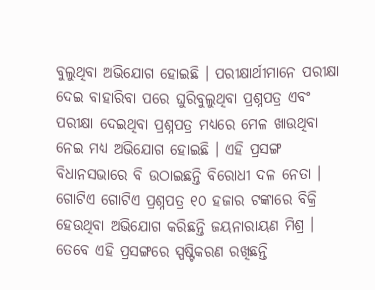ବୁଲୁଥିବା ଅଭିଯୋଗ ହୋଇଛି । ପରୀକ୍ଷାର୍ଥୀମାନେ ପରୀକ୍ଷା ଦେଇ ବାହାରିବା ପରେ ଘୁରିବୁଲୁଥିବା ପ୍ରଶ୍ନପତ୍ର ଏବଂ ପରୀକ୍ଷା ଦେଇଥିବା ପ୍ରଶ୍ନପତ୍ର ମଧ୍ୟରେ ମେଳ ଖାଉଥିବା ନେଇ ମଧ୍ୟ ଅଭିଯୋଗ ହୋଇଛି । ଏହି ପ୍ରସଙ୍ଗ ବିଧାନସଭାରେ ବି ଉଠାଇଛନ୍ତି ବିରୋଧୀ ଦଳ ନେତା । ଗୋଟିଏ ଗୋଟିଏ ପ୍ରଶ୍ନପତ୍ର ୧୦ ହଜାର ଟଙ୍କାରେ ବିକ୍ରି ହେଉଥିବା ଅଭିଯୋଗ କରିଛନ୍ତି ଜୟନାରାୟଣ ମିଶ୍ର । ତେବେ ଏହି ପ୍ରସଙ୍ଗରେ ସ୍ପଷ୍ଟିକରଣ ରଖିଛନ୍ତି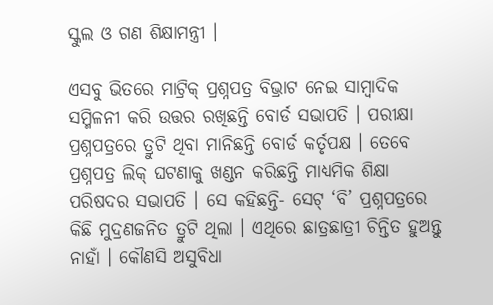ସ୍କୁଲ ଓ ଗଣ ଶିକ୍ଷାମନ୍ତ୍ରୀ ।

ଏସବୁ ଭିତରେ ମାଟ୍ରିକ୍ ପ୍ରଶ୍ନପତ୍ର ବିଭ୍ରାଟ ନେଇ ସାମ୍ବାଦିକ ସମ୍ମିଳନୀ କରି ଉତ୍ତର ରଖିଛନ୍ତି ବୋର୍ଡ ସଭାପତି । ପରୀକ୍ଷା ପ୍ରଶ୍ନପତ୍ରରେ ତ୍ରୁଟି ଥିବା ମାନିଛନ୍ତି ବୋର୍ଡ କର୍ତୃପକ୍ଷ । ତେବେ ପ୍ରଶ୍ନପତ୍ର ଲିକ୍ ଘଟଣାକୁ ଖଣ୍ଡନ କରିଛନ୍ତି ମାଧ୍ୟମିକ ଶିକ୍ଷା ପରିଷଦର ସଭାପତି । ସେ କହିଛନ୍ତି- ସେଟ୍ ‘ବି’ ପ୍ରଶ୍ନପତ୍ରରେ କିଛି ମୁଦ୍ରଣଜନିତ ତ୍ରୁଟି ଥିଲା । ଏଥିରେ ଛାତ୍ରଛାତ୍ରୀ ଚିନ୍ତିତ ହୁଅନ୍ତୁ ନାହାଁ । କୌଣସି ଅସୁବିଧା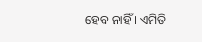ହେବ ନାହିଁ । ଏମିତି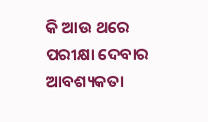କି ଆଉ ଥରେ ପରୀକ୍ଷା ଦେବାର ଆବଶ୍ୟକତା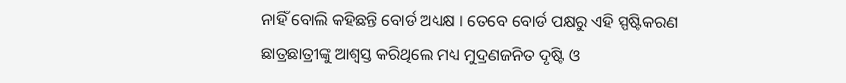ନାହିଁ ବୋଲି କହିଛନ୍ତି ବୋର୍ଡ ଅଧ୍ୟକ୍ଷ । ତେବେ ବୋର୍ଡ ପକ୍ଷରୁ ଏହି ସ୍ପଷ୍ଟିକରଣ ଛାତ୍ରଛାତ୍ରୀଙ୍କୁ ଆଶ୍ୱସ୍ତ କରିଥିଲେ ମଧ୍ୟ ମୁଦ୍ରଣଜନିତ ଦୃଷ୍ଟି ଓ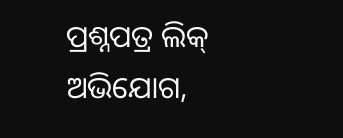ପ୍ରଶ୍ନପତ୍ର ଲିକ୍ ଅଭିଯୋଗ,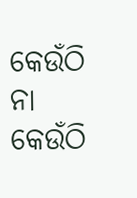କେଉଁଠି ନା କେଉଁଠି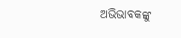ଅଭିଭାବକଙ୍କୁ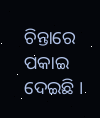ଚିନ୍ତାରେ ପକାଇ ଦେଇଛି ।